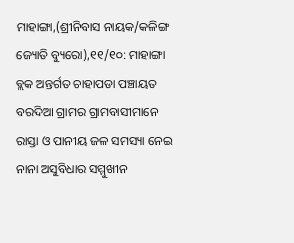ମାହାଙ୍ଗା,(ଶ୍ରୀନିବାସ ନାୟକ/କଳିଙ୍ଗ ଜ୍ୟୋତି ବ୍ୟୁରୋ),୧୧/୧୦: ମାହାଙ୍ଗା ବ୍ଲକ ଅନ୍ତର୍ଗତ ଚାହାପଡା ପଞ୍ଚାୟତ ବରଦିଆ ଗ୍ରାମର ଗ୍ରାମବାସୀମାନେ ରାସ୍ତା ଓ ପାନୀୟ ଜଳ ସମସ୍ୟା ନେଇ ନାନା ଅସୁବିଧାର ସମ୍ମୁଖୀନ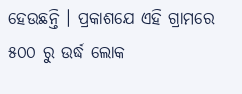ହେଉଛନ୍ତି । ପ୍ରକାଶଯେ ଏହି ଗ୍ରାମରେ ୫୦୦ ରୁ ଉର୍ଦ୍ଧ ଲୋକ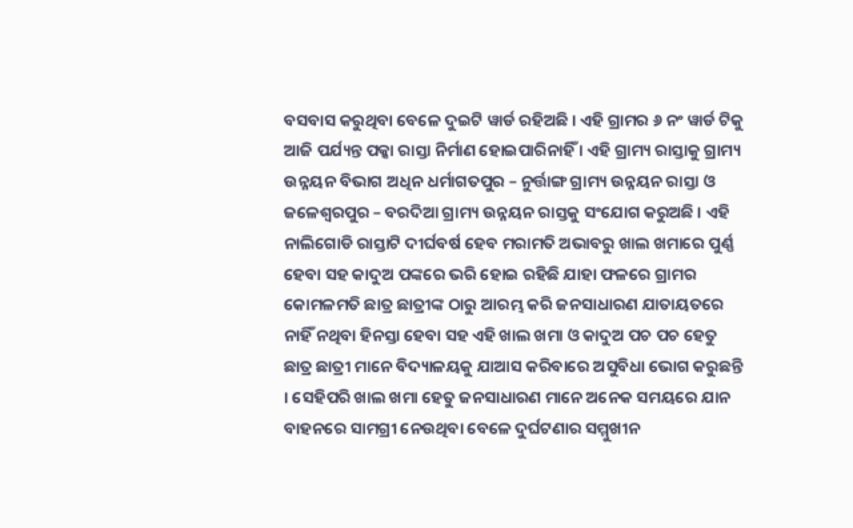ବସବାସ କରୁଥିବା ବେଳେ ଦୁଇଟି ୱାର୍ଡ ରହିଅଛି । ଏହି ଗ୍ରାମର ୬ ନଂ ୱାର୍ଡ ଟିକୁ ଆଜି ପର୍ଯ୍ୟନ୍ତ ପକ୍କା ରାସ୍ତା ନିର୍ମାଣ ହୋଇପାରିନାହିଁ । ଏହି ଗ୍ରାମ୍ୟ ରାସ୍ତାକୁ ଗ୍ରାମ୍ୟ ଉନ୍ନୟନ ବିଭାଗ ଅଧିନ ଧର୍ମାଗତପୁର – ନୁର୍ତ୍ତାଙ୍ଗ ଗ୍ରାମ୍ୟ ଉନ୍ନୟନ ରାସ୍ତା ଓ ଜଳେଶ୍ୱରପୁର – ବରଦିଆ ଗ୍ରାମ୍ୟ ଉନ୍ନୟନ ରାସ୍ତକୁ ସଂଯୋଗ କରୁଅଛି । ଏହି ନାଲିଗୋଡି ରାସ୍ତାଟି ଦୀର୍ଘବର୍ଷ ହେବ ମରାମତି ଅଭାବରୁ ଖାଲ ଖମାରେ ପୁର୍ଣ୍ଣ ହେବା ସହ କାଦୁଅ ପଙ୍କରେ ଭରି ହୋଇ ରହିଛି ଯାହା ଫଳରେ ଗ୍ରାମର କୋମଳମତି ଛାତ୍ର ଛାତ୍ରୀଙ୍କ ଠାରୁ ଆରମ୍ଭ କରି ଜନସାଧାରଣ ଯାତାୟତରେ ନାହିଁ ନଥିବା ହିନସ୍ତା ହେବା ସହ ଏହି ଖାଲ ଖମା ଓ କାଦୁଅ ପଚ ପଚ ହେତୁ ଛାତ୍ର ଛାତ୍ରୀ ମାନେ ବିଦ୍ୟାଳୟକୁ ଯାଆସ କରିବାରେ ଅସୁବିଧା ଭୋଗ କରୁଛନ୍ତି । ସେହିପରି ଖାଲ ଖମା ହେତୁ ଜନସାଧାରଣ ମାନେ ଅନେକ ସମୟରେ ଯାନ ବାହନରେ ସାମଗ୍ରୀ ନେଉଥିବା ବେଳେ ଦୁର୍ଘଟଣାର ସମ୍ମୁଖୀନ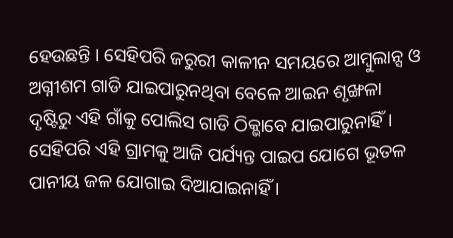ହେଉଛନ୍ତି । ସେହିପରି ଜରୁରୀ କାଳୀନ ସମୟରେ ଆମ୍ବୁଲାନ୍ସ ଓ ଅଗ୍ନୀଶମ ଗାଡି ଯାଇପାରୁନଥିବା ବେଳେ ଆଇନ ଶୃଙ୍ଖଳା ଦୃଷ୍ଟିରୁ ଏହି ଗାଁକୁ ପୋଲିସ ଗାଡି ଠିକ୍ଭାବେ ଯାଇପାରୁନାହିଁ ।
ସେହିପରି ଏହି ଗ୍ରାମକୁ ଆଜି ପର୍ଯ୍ୟନ୍ତ ପାଇପ ଯୋଗେ ଭୂତଳ ପାନୀୟ ଜଳ ଯୋଗାଇ ଦିଆଯାଇନାହିଁ ।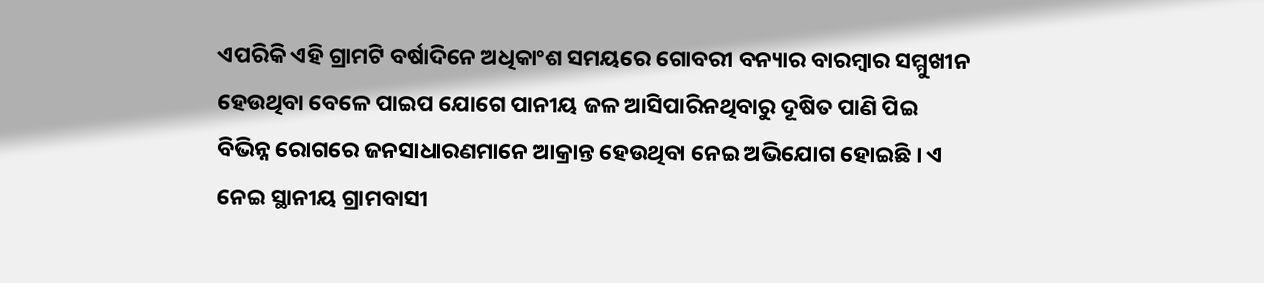ଏପରିକି ଏହି ଗ୍ରାମଟି ବର୍ଷାଦିନେ ଅଧିକାଂଶ ସମୟରେ ଗୋବରୀ ବନ୍ୟାର ବାରମ୍ବାର ସମ୍ମୁଖୀନ ହେଉଥିବା ବେଳେ ପାଇପ ଯୋଗେ ପାନୀୟ ଜଳ ଆସିପାରିନଥିବାରୁ ଦୂଷିତ ପାଣି ପିଇ ବିଭିନ୍ନ ରୋଗରେ ଜନସାଧାରଣମାନେ ଆକ୍ରାନ୍ତ ହେଉଥିବା ନେଇ ଅଭିଯୋଗ ହୋଇଛି । ଏ ନେଇ ସ୍ଥାନୀୟ ଗ୍ରାମବାସୀ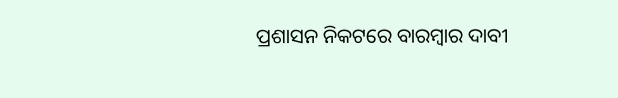ପ୍ରଶାସନ ନିକଟରେ ବାରମ୍ବାର ଦାବୀ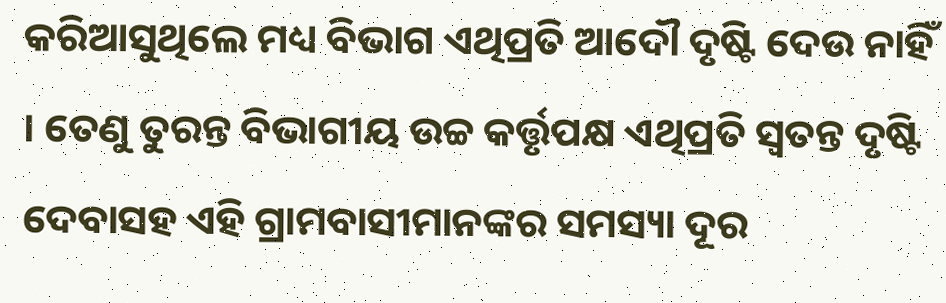କରିଆସୁଥିଲେ ମଧ୍ୟ ବିଭାଗ ଏଥିପ୍ରତି ଆଦୌ ଦୃଷ୍ଟି ଦେଉ ନାହିଁ । ତେଣୁ ତୁରନ୍ତ ବିଭାଗୀୟ ଉଚ୍ଚ କର୍ତ୍ତୃପକ୍ଷ ଏଥିପ୍ରତି ସ୍ୱତନ୍ତ ଦୃଷ୍ଟି ଦେବାସହ ଏହି ଗ୍ରାମବାସୀମାନଙ୍କର ସମସ୍ୟା ଦୂର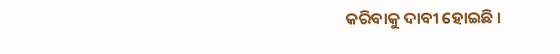କରିବାକୁ ଦାବୀ ହୋଇଛି ।